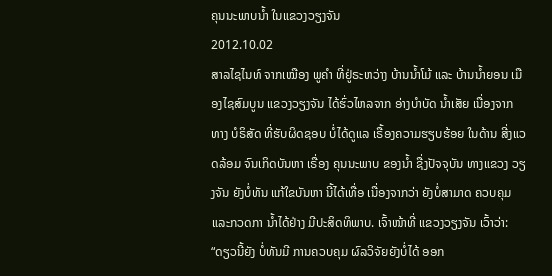ຄຸນນະພາບນໍ້າ ໃນແຂວງວຽງຈັນ
2012.10.02
ສາລໄຊໄນທ໌ ຈາກເໝືອງ ພູຄໍາ ທີ່ຢູ່ຣະຫວ່າງ ບ້ານນໍ້າໂມ້ ແລະ ບ້ານນໍ້າຍອນ ເມືອງໄຊສົມບູນ ແຂວງວຽງຈັນ ໄດ້ຮົ່ວໄຫລຈາກ ອ່າງບໍາບັດ ນໍ້າເສັຍ ເນື່ອງຈາກ ທາງ ບໍຣິສັດ ທີ່ຮັບຜິດຊອບ ບໍ່ໄດ້ດູແລ ເຣື້ອງຄວາມຮຽບຮ້ອຍ ໃນດ້ານ ສີ່ງແວດລ້ອມ ຈົນເກິດບັນຫາ ເຣື່ອງ ຄຸນນະພາບ ຂອງນໍ້າ ຊື່ງປັຈຈຸບັນ ທາງແຂວງ ວຽງຈັນ ຍັງບໍ່ທັນ ແກ້ໃຂບັນຫາ ນີ້ໄດ້ເທື່ອ ເນື່ອງຈາກວ່າ ຍັງບໍ່ສາມາດ ຄວບຄຸມ ແລະກວດກາ ນໍ້າໄດ້ຢ່າງ ມີປະສິດທິພາບ. ເຈົ້າໜ້າທີ່ ແຂວງວຽງຈັນ ເວົ້າວ່າ:
“ດຽວນີ້ຍັງ ບໍ່ທັນມີ ການຄວບຄຸມ ຜົລວິຈັຍຍັງບໍ່ໄດ້ ອອກ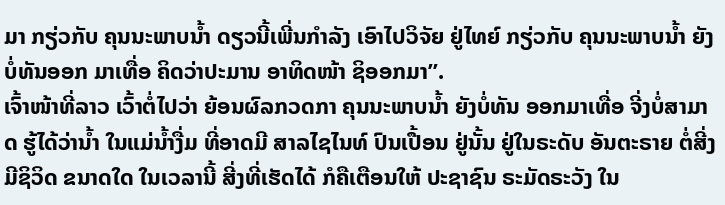ມາ ກຽ່ວກັບ ຄຸນນະພາບນໍ້າ ດຽວນີ້ເພີ່ນກໍາລັງ ເອົາໄປວິຈັຍ ຢູ່ໄທຍ໌ ກຽ່ວກັບ ຄຸນນະພາບນໍ້າ ຍັງບໍ່ທັນອອກ ມາເທື່ອ ຄິດວ່າປະມານ ອາທິດໜ້າ ຊິອອກມາ”.
ເຈົ້າໜ້າທີ່ລາວ ເວົ້າຕໍ່ໄປວ່າ ຍ້ອນຜົລກວດກາ ຄຸນນະພາບນໍ້າ ຍັງບໍ່ທັນ ອອກມາເທື່ອ ຈີ່ງບໍ່ສາມາດ ຮູ້ໄດ້ວ່ານໍ້າ ໃນແມ່ນໍ້າງື່ມ ທີ່ອາດມີ ສາລໄຊໄນທ໌ ປົນເປື້ອນ ຢູ່ນັ້ນ ຢູ່ໃນຣະດັບ ອັນຕະຣາຍ ຕໍ່ສີ່ງມີຊິວິດ ຂນາດໃດ ໃນເວລານີ້ ສີ່ງທີ່ເຮັດໄດ້ ກໍຄືເຕືອນໃຫ້ ປະຊາຊົນ ຣະມັດຣະວັງ ໃນ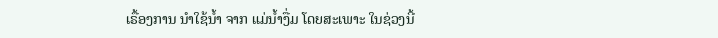ເຣື້ອງການ ນໍາໃຊ້ນໍ້າ ຈາກ ແມ່ນໍ້າງື່ມ ໂດຍສະເພາະ ໃນຊ່ວງນີ້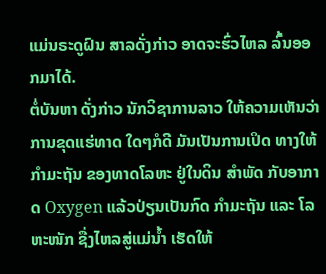ແມ່ນຣະດູຝົນ ສາລດັ່ງກ່າວ ອາດຈະຮົ່ວໄຫລ ລົ້ນອອກມາໄດ້.
ຕໍ່ບັນຫາ ດັ່ງກ່າວ ນັກວິຊາການລາວ ໃຫ້ຄວາມເຫັນວ່າ ການຂຸດແຮ່ທາດ ໃດໆກໍດີ ມັນເປັນການເປິດ ທາງໃຫ້ ກໍາມະຖັນ ຂອງທາດໂລຫະ ຢູ່ໃນດິນ ສໍາພັດ ກັບອາກາດ Oxygen ແລ້ວປ່ຽນເປັນກົດ ກໍາມະຖັນ ແລະ ໂລຫະໜັກ ຊື່ງໄຫລສູ່ແມ່ນໍ້າ ເຮັດໃຫ້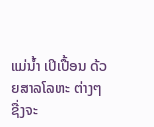ແມ່ນໍ້າ ເປິເປື້ອນ ດ້ວຍສາລໂລຫະ ຕ່າງໆ ຊື່ງຈະ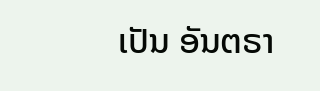ເປັນ ອັນຕຣາ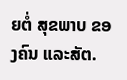ຍຕໍ່ ສຸຂພາບ ຂອງຄົນ ແລະສັຕ.